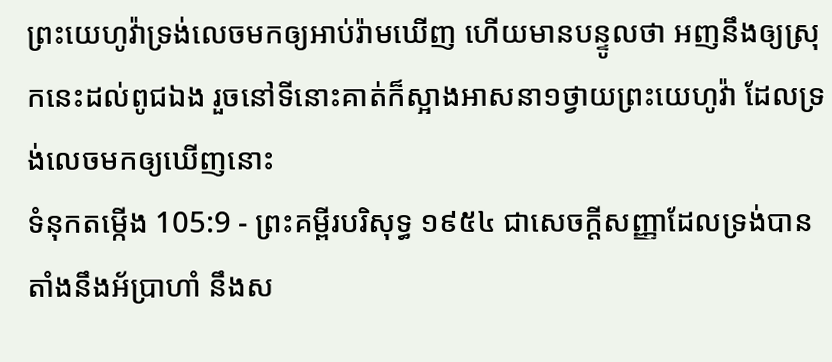ព្រះយេហូវ៉ាទ្រង់លេចមកឲ្យអាប់រ៉ាមឃើញ ហើយមានបន្ទូលថា អញនឹងឲ្យស្រុកនេះដល់ពូជឯង រួចនៅទីនោះគាត់ក៏ស្អាងអាសនា១ថ្វាយព្រះយេហូវ៉ា ដែលទ្រង់លេចមកឲ្យឃើញនោះ
ទំនុកតម្កើង 105:9 - ព្រះគម្ពីរបរិសុទ្ធ ១៩៥៤ ជាសេចក្ដីសញ្ញាដែលទ្រង់បានតាំងនឹងអ័ប្រាហាំ នឹងស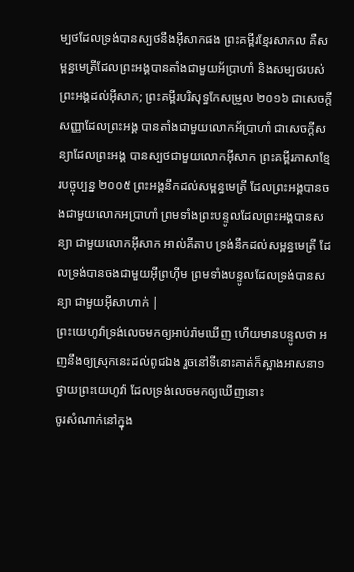ម្បថដែលទ្រង់បានស្បថនឹងអ៊ីសាកផង ព្រះគម្ពីរខ្មែរសាកល គឺសម្ពន្ធមេត្រីដែលព្រះអង្គបានតាំងជាមួយអ័ប្រាហាំ និងសម្បថរបស់ព្រះអង្គដល់អ៊ីសាក; ព្រះគម្ពីរបរិសុទ្ធកែសម្រួល ២០១៦ ជាសេចក្ដីសញ្ញាដែលព្រះអង្គ បានតាំងជាមួយលោកអ័ប្រាហាំ ជាសេចក្ដីសន្យាដែលព្រះអង្គ បានស្បថជាមួយលោកអ៊ីសាក ព្រះគម្ពីរភាសាខ្មែរបច្ចុប្បន្ន ២០០៥ ព្រះអង្គនឹកដល់សម្ពន្ធមេត្រី ដែលព្រះអង្គបានចងជាមួយលោកអប្រាហាំ ព្រមទាំងព្រះបន្ទូលដែលព្រះអង្គបានសន្យា ជាមួយលោកអ៊ីសាក អាល់គីតាប ទ្រង់នឹកដល់សម្ពន្ធមេត្រី ដែលទ្រង់បានចងជាមួយអ៊ីព្រហ៊ីម ព្រមទាំងបន្ទូលដែលទ្រង់បានសន្យា ជាមួយអ៊ីសាហាក់ |
ព្រះយេហូវ៉ាទ្រង់លេចមកឲ្យអាប់រ៉ាមឃើញ ហើយមានបន្ទូលថា អញនឹងឲ្យស្រុកនេះដល់ពូជឯង រួចនៅទីនោះគាត់ក៏ស្អាងអាសនា១ថ្វាយព្រះយេហូវ៉ា ដែលទ្រង់លេចមកឲ្យឃើញនោះ
ចូរសំណាក់នៅក្នុង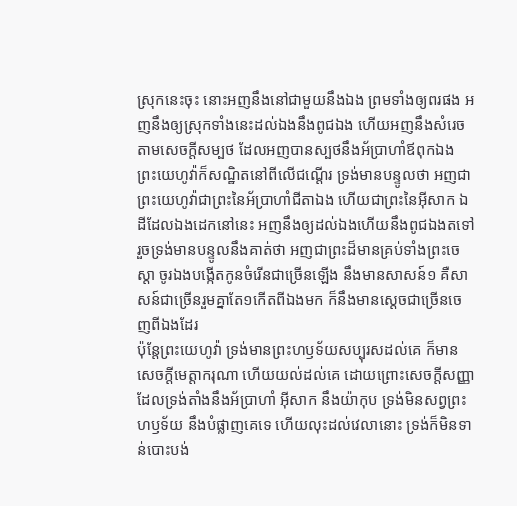ស្រុកនេះចុះ នោះអញនឹងនៅជាមួយនឹងឯង ព្រមទាំងឲ្យពរផង អញនឹងឲ្យស្រុកទាំងនេះដល់ឯងនឹងពូជឯង ហើយអញនឹងសំរេចតាមសេចក្ដីសម្បថ ដែលអញបានស្បថនឹងអ័ប្រាហាំឪពុកឯង
ព្រះយេហូវ៉ាក៏សណ្ឋិតនៅពីលើជណ្តើរ ទ្រង់មានបន្ទូលថា អញជាព្រះយេហូវ៉ាជាព្រះនៃអ័ប្រាហាំជីតាឯង ហើយជាព្រះនៃអ៊ីសាក ឯដីដែលឯងដេកនៅនេះ អញនឹងឲ្យដល់ឯងហើយនឹងពូជឯងតទៅ
រួចទ្រង់មានបន្ទូលនឹងគាត់ថា អញជាព្រះដ៏មានគ្រប់ទាំងព្រះចេស្តា ចូរឯងបង្កើតកូនចំរើនជាច្រើនឡើង នឹងមានសាសន៍១ គឺសាសន៍ជាច្រើនរួមគ្នាតែ១កើតពីឯងមក ក៏នឹងមានស្តេចជាច្រើនចេញពីឯងដែរ
ប៉ុន្តែព្រះយេហូវ៉ា ទ្រង់មានព្រះហឫទ័យសប្បុរសដល់គេ ក៏មានសេចក្ដីមេត្តាករុណា ហើយយល់ដល់គេ ដោយព្រោះសេចក្ដីសញ្ញា ដែលទ្រង់តាំងនឹងអ័ប្រាហាំ អ៊ីសាក នឹងយ៉ាកុប ទ្រង់មិនសព្វព្រះហឫទ័យ នឹងបំផ្លាញគេទេ ហើយលុះដល់វេលានោះ ទ្រង់ក៏មិនទាន់បោះបង់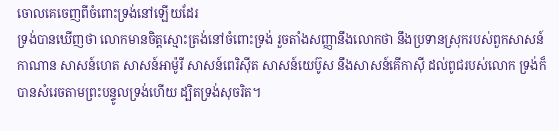ចោលគេចេញពីចំពោះទ្រង់នៅឡើយដែរ
ទ្រង់បានឃើញថា លោកមានចិត្តស្មោះត្រង់នៅចំពោះទ្រង់ រួចតាំងសញ្ញានឹងលោកថា នឹងប្រទានស្រុករបស់ពួកសាសន៍កាណាន សាសន៍ហេត សាសន៍អាម៉ូរី សាសន៍ពេរិស៊ីត សាសន៍យេប៊ូស នឹងសាសន៍គើកាស៊ី ដល់ពូជរបស់លោក ទ្រង់ក៏បានសំរេចតាមព្រះបន្ទូលទ្រង់ហើយ ដ្បិតទ្រង់សុចរិត។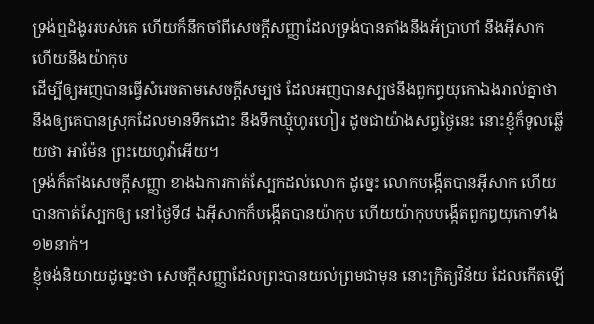ទ្រង់ឮដំងូររបស់គេ ហើយក៏នឹកចាំពីសេចក្ដីសញ្ញាដែលទ្រង់បានតាំងនឹងអ័ប្រាហាំ នឹងអ៊ីសាក ហើយនឹងយ៉ាកុប
ដើម្បីឲ្យអញបានធ្វើសំរេចតាមសេចក្ដីសម្បថ ដែលអញបានស្បថនឹងពួកព្ធយុកោឯងរាល់គ្នាថា នឹងឲ្យគេបានស្រុកដែលមានទឹកដោះ នឹងទឹកឃ្មុំហូរហៀរ ដូចជាយ៉ាងសព្វថ្ងៃនេះ នោះខ្ញុំក៏ទូលឆ្លើយថា អាម៉ែន ព្រះយេហូវ៉ាអើយ។
ទ្រង់ក៏តាំងសេចក្ដីសញ្ញា ខាងឯការកាត់ស្បែកដល់លោក ដូច្នេះ លោកបង្កើតបានអ៊ីសាក ហើយបានកាត់ស្បែកឲ្យ នៅថ្ងៃទី៨ ឯអ៊ីសាកក៏បង្កើតបានយ៉ាកុប ហើយយ៉ាកុបបង្កើតពួកឰយុកោទាំង១២នាក់។
ខ្ញុំចង់និយាយដូច្នេះថា សេចក្ដីសញ្ញាដែលព្រះបានយល់ព្រមជាមុន នោះក្រិត្យវិន័យ ដែលកើតឡើ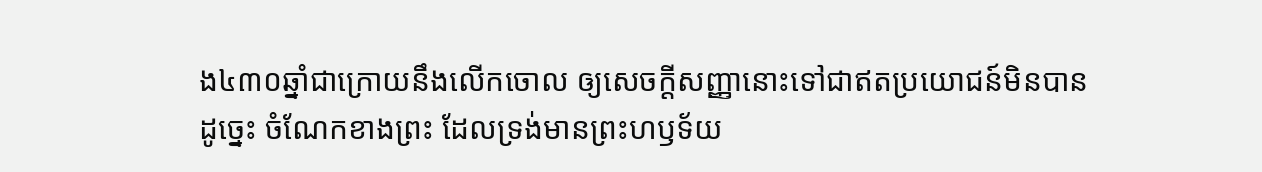ង៤៣០ឆ្នាំជាក្រោយនឹងលើកចោល ឲ្យសេចក្ដីសញ្ញានោះទៅជាឥតប្រយោជន៍មិនបាន
ដូច្នេះ ចំណែកខាងព្រះ ដែលទ្រង់មានព្រះហឫទ័យ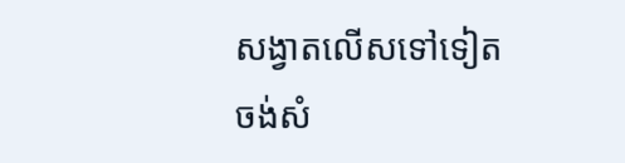សង្វាតលើសទៅទៀត ចង់សំ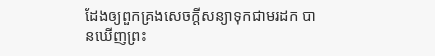ដែងឲ្យពួកគ្រងសេចក្ដីសន្យាទុកជាមរដក បានឃើញព្រះ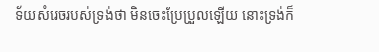ទ័យសំរេចរបស់ទ្រង់ថា មិនចេះប្រែប្រួលឡើយ នោះទ្រង់ក៏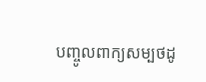បញ្ចូលពាក្យសម្បថដូ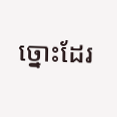ច្នោះដែរ